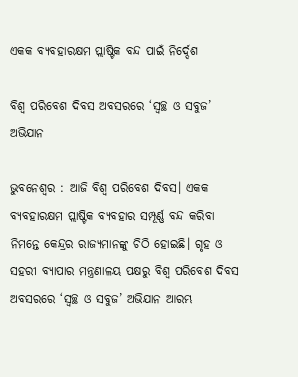ଏକକ ବ୍ୟବହାରକ୍ଷମ ପ୍ଲାଷ୍ଟିକ ବନ୍ଦ ପାଇଁ ନିର୍ଦ୍ଦେଶ

ବିଶ୍ୱ ପରିବେଶ ଦିବସ ଅବସରରେ ‘ସ୍ୱଚ୍ଛ ଓ ସବୁଜ’ ଅଭିଯାନ

ଭୁବନେଶ୍ବର : ଆଜି ବିଶ୍ୱ ପରିବେଶ ଦିବସ। ଏକକ ବ୍ୟବହାରକ୍ଷମ ପ୍ଲାଷ୍ଟିକ ବ୍ୟବହାର ସମ୍ପୂର୍ଣ୍ଣ ବନ୍ଦ କରିବା ନିମନ୍ତେ କେନ୍ଦ୍ରର ରାଜ୍ୟମାନଙ୍କୁ ଚିଠି ହୋଇଛି। ଗୃହ ଓ ସହରୀ ବ୍ୟାପାର ମନ୍ତ୍ରଣାଳୟ ପକ୍ଷରୁ ବିଶ୍ୱ ପରିବେଶ ଦିବସ ଅବସରରେ ‘ସ୍ୱଚ୍ଛ ଓ ସବୁଜ’ ଅଭିଯାନ ଆରମ୍ଭ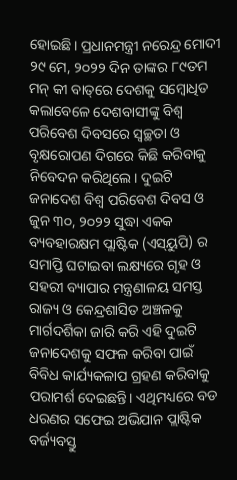ହୋଇଛି। ପ୍ରଧାନମନ୍ତ୍ରୀ ନରେନ୍ଦ୍ର ମୋଦୀ ୨୯ ମେ, ୨୦୨୨ ଦିନ ତାଙ୍କର ୮୯ତମ ମନ୍ କୀ ବାତ୍‌ରେ ଦେଶକୁ ସମ୍ବୋଧିତ କଲାବେଳେ ଦେଶବାସୀଙ୍କୁ ବିଶ୍ୱ ପରିବେଶ ଦିବସରେ ସ୍ୱଚ୍ଛତା ଓ ବୃକ୍ଷରୋପଣ ଦିଗରେ କିଛି କରିବାକୁ ନିବେଦନ କରିଥିଲେ। ଦୁଇଟି ଜନାଦେଶ ବିଶ୍ୱ ପରିବେଶ ଦିବସ ଓ ଜୁନ ୩୦, ୨୦୨୨ ସୁଦ୍ଧା ଏକକ ବ୍ୟବହାରକ୍ଷମ ପ୍ଲାଷ୍ଟିକ (ଏସ୍‌ୟୁପି) ର ସମାପ୍ତି ଘଟାଇବା ଲକ୍ଷ୍ୟରେ ଗୃହ ଓ ସହରୀ ବ୍ୟାପାର ମନ୍ତ୍ରଣାଳୟ ସମସ୍ତ ରାଜ୍ୟ ଓ କେନ୍ଦ୍ରଶାସିତ ଅଞ୍ଚଳକୁ ମାର୍ଗଦର୍ଶିକା ଜାରି କରି ଏହି ଦୁଇଟି ଜନାଦେଶକୁ ସଫଳ କରିବା ପାଇଁ ବିବିଧ କାର୍ଯ୍ୟକଳାପ ଗ୍ରହଣ କରିବାକୁ ପରାମର୍ଶ ଦେଇଛନ୍ତି। ଏଥିମଧ୍ୟରେ ବଡ ଧରଣର ସଫେଇ ଅଭିଯାନ ପ୍ଲାଷ୍ଟିକ ବର୍ଜ୍ୟବସ୍ତୁ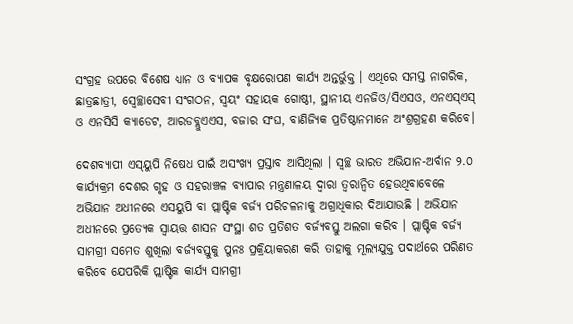ସଂଗ୍ରହ ଉପରେ ବିଶେଷ ଧ୍ୟାନ ଓ ବ୍ୟାପକ ବୃକ୍ଷରୋପଣ କାର୍ଯ୍ୟ ଅନ୍ତର୍ଭୁକ୍ତ । ଏଥିରେ ସମସ୍ତ ନାଗରିକ, ଛାତ୍ରଛାତ୍ରୀ, ସ୍ୱେଚ୍ଛାସେବୀ ସଂଗଠନ, ସ୍ୱୟଂ ସହାୟକ ଗୋଷ୍ଠୀ, ସ୍ଥାନୀୟ ଏନଜିଓ/ସିଏସଓ, ଏନଏସ୍‌ଏସ୍ ଓ ଏନସିସି କ୍ୟାଡେଟ, ଆରଡବ୍ଲୁଏଏସ, ବଜାର ସଂଘ, ବାଣିଜ୍ୟିକ ପ୍ରତିଷ୍ଠାନମାନେ ଅଂଶ୍ରଗ୍ରହଣ କରିବେ।

ଦେଶବ୍ୟାପୀ ଏସ୍‌ୟୁପି ନିଷେଧ ପାଇଁ ଅସଂଖ୍ୟ ପ୍ରସ୍ତାବ ଆସିଥିଲା । ସ୍ୱଚ୍ଛ ଭାରତ ଅଭିଯାନ-ଅର୍ବାନ ୨.୦ କାର୍ଯ୍ୟକ୍ରମ ଦେଶର ଗୃହ ଓ ସହରାଞ୍ଚଳ ବ୍ୟାପାର ମନ୍ତ୍ରଣାଳୟ ଦ୍ୱାରା ତ୍ୱରାନ୍ୱିତ ହେଉଥିବାବେଳେ ଅଭିଯାନ ଅଧୀନରେ ଏସୟୁପି ବା ପ୍ଲାଷ୍ଟିକ ବର୍ଜ୍ୟ ପରିଚଳନାକୁ ଅଗ୍ରାଧିକାର ଦିଆଯାଉଛି । ଅଭିଯାନ ଅଧୀନରେ ପ୍ରତ୍ୟେକ ସ୍ୱାୟତ୍ତ ଶାସନ ସଂସ୍ଥା ଶତ ପ୍ରତିଶତ ବର୍ଜ୍ୟବସ୍ତୁ ଅଲଗା କରିବ । ପ୍ଲାଷ୍ଟିକ ବର୍ଜ୍ୟ ସାମଗ୍ରୀ ସମେତ ଶୁଖିଲା ବର୍ଜ୍ୟବସ୍ତୁକୁ ପୁନଃ ପ୍ରକ୍ରିୟାକରଣ କରି ତାହାକୁ ମୂଲ୍ୟଯୁକ୍ତ ପଦାର୍ଥରେ ପରିଣତ କରିବେ ଯେପରିକି ପ୍ଲାଷ୍ଟିକ କାର୍ଯ୍ୟ ସାମଗ୍ରୀ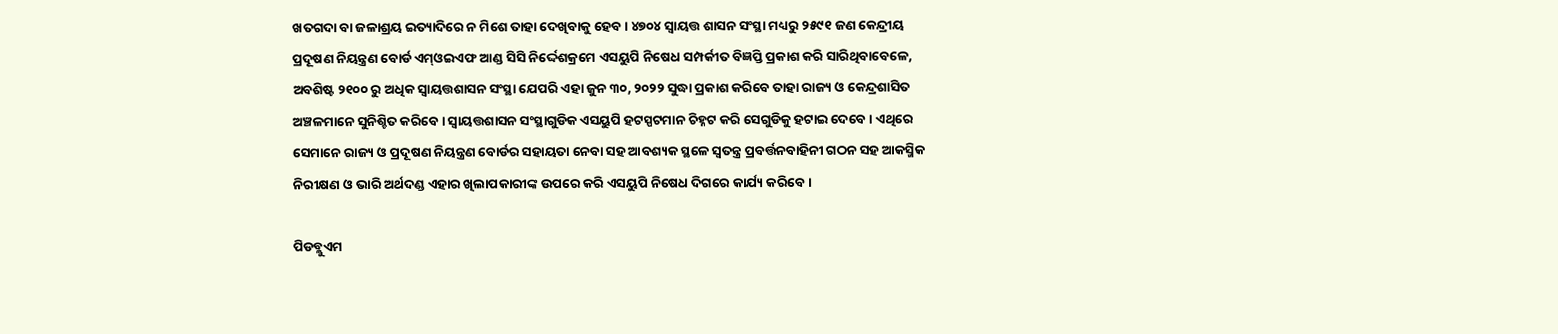ଖତଗଦା ବା ଜଳାଶ୍ରୟ ଇତ୍ୟାଦିରେ ନ ମିଶେ ତାହା ଦେଖିବାକୁ ହେବ। ୪୭୦୪ ସ୍ୱାୟତ୍ତ ଶାସନ ସଂସ୍ଥା ମଧ୍ୟରୁ ୨୫୯୧ ଜଣ କେନ୍ଦ୍ରୀୟ ପ୍ରଦୂଷଣ ନିୟନ୍ତ୍ରଣ ବୋର୍ଡ ଏମ୍‌ଓଇଏଫ ଆଣ୍ଡ ସିସି ନିର୍ଦ୍ଦେଶକ୍ରମେ ଏସୟୁପି ନିଷେଧ ସମ୍ପର୍କୀତ ବିଜ୍ଞପ୍ତି ପ୍ରକାଶ କରି ସାରିଥିବାବେଳେ, ଅବଶିଷ୍ଟ ୨୧୦୦ ରୁ ଅଧିକ ସ୍ୱାୟତ୍ତଶାସନ ସଂସ୍ଥା ଯେପରି ଏହା ଜୁନ ୩୦, ୨୦୨୨ ସୁଦ୍ଧା ପ୍ରକାଶ କରିବେ ତାହା ରାଜ୍ୟ ଓ କେନ୍ଦ୍ରଶାସିତ ଅଞ୍ଚଳମାନେ ସୁନିଶ୍ଚିତ କରିବେ । ସ୍ୱାୟତ୍ତଶାସନ ସଂସ୍ଥାଗୁଡିକ ଏସୟୁପି ହଟସ୍ପଟମାନ ଚିହ୍ନଟ କରି ସେଗୁଡିକୁ ହଟାଇ ଦେବେ । ଏଥିରେ ସେମାନେ ରାଜ୍ୟ ଓ ପ୍ରଦୂଷଣ ନିୟନ୍ତ୍ରଣ ବୋର୍ଡର ସହାୟତା ନେବା ସହ ଆବଶ୍ୟକ ସ୍ଥଳେ ସ୍ୱତନ୍ତ୍ର ପ୍ରବର୍ତ୍ତନବାହିନୀ ଗଠନ ସହ ଆକସ୍ମିକ ନିରୀକ୍ଷଣ ଓ ଭାରି ଅର୍ଥଦଣ୍ଡ ଏହାର ଖିଲାପକାରୀଙ୍କ ଉପରେ କରି ଏସୟୁପି ନିଷେଧ ଦିଗରେ କାର୍ଯ୍ୟ କରିବେ।

ପିଡବ୍ଲୁଏମ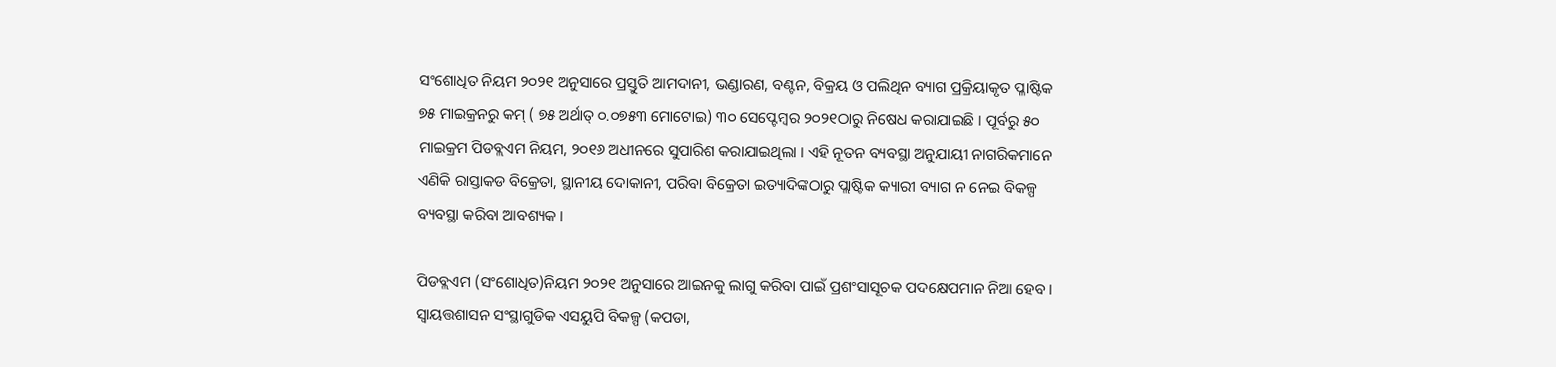ସଂଶୋଧିତ ନିୟମ ୨୦୨୧ ଅନୁସାରେ ପ୍ରସ୍ତୁତି ଆମଦାନୀ, ଭଣ୍ଡାରଣ, ବଣ୍ଟନ, ବିକ୍ରୟ ଓ ପଲିଥିନ ବ୍ୟାଗ ପ୍ରକ୍ରିୟାକୃତ ପ୍ଳାଷ୍ଟିକ ୭୫ ମାଇକ୍ରନରୁ କମ୍ ( ୭୫ ଅର୍ଥାତ୍ ୦.୦୭୫୩ ମୋଟୋଇ) ୩୦ ସେପ୍ଟେମ୍ବର ୨୦୨୧ଠାରୁ ନିଷେଧ କରାଯାଇଛି । ପୂର୍ବରୁ ୫୦ ମାଇକ୍ରମ ପିଡବ୍ଲଏମ ନିୟମ, ୨୦୧୬ ଅଧୀନରେ ସୁପାରିଶ କରାଯାଇଥିଲା । ଏହି ନୂତନ ବ୍ୟବସ୍ଥା ଅନୁଯାୟୀ ନାଗରିକମାନେ ଏଣିକି ରାସ୍ତାକଡ ବିକ୍ରେତା, ସ୍ଥାନୀୟ ଦୋକାନୀ, ପରିବା ବିକ୍ରେତା ଇତ୍ୟାଦିଙ୍କଠାରୁ ପ୍ଲାଷ୍ଟିକ କ୍ୟାରୀ ବ୍ୟାଗ ନ ନେଇ ବିକଳ୍ପ ବ୍ୟବସ୍ଥା କରିବା ଆବଶ୍ୟକ ।

ପିଡବ୍ଲଏମ (ସଂଶୋଧିତ)ନିୟମ ୨୦୨୧ ଅନୁସାରେ ଆଇନକୁ ଲାଗୁ କରିବା ପାଇଁ ପ୍ରଶଂସାସୂଚକ ପଦକ୍ଷେପମାନ ନିଆ ହେବ । ସ୍ୱାୟତ୍ତଶାସନ ସଂସ୍ଥାଗୁଡିକ ଏସୟୁପି ବିକଳ୍ପ (କପଡା,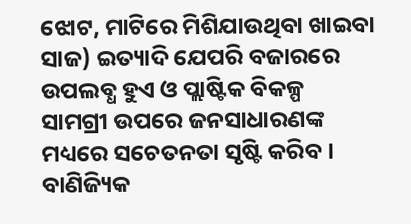ଝୋଟ, ମାଟିରେ ମିଶିଯାଉଥିବା ଖାଇବା ସାଜ) ଇତ୍ୟାଦି ଯେପରି ବଜାରରେ ଉପଲବ୍ଧ ହୁଏ ଓ ପ୍ଲାଷ୍ଟିକ ବିକଳ୍ପ ସାମଗ୍ରୀ ଉପରେ ଜନସାଧାରଣଙ୍କ ମଧ୍ୟରେ ସଚେତନତା ସୃଷ୍ଟି କରିବ । ବାଣିଜ୍ୟିକ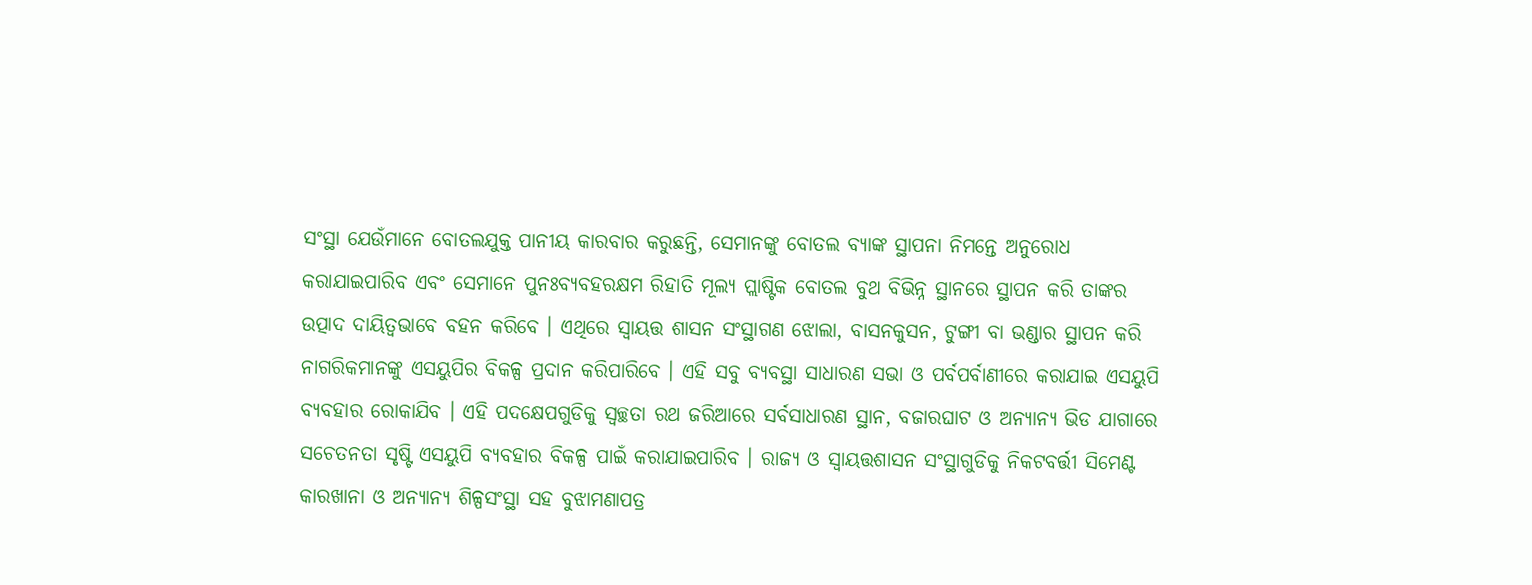ସଂସ୍ଥା ଯେଉଁମାନେ ବୋତଲଯୁକ୍ତ ପାନୀୟ କାରବାର କରୁଛନ୍ତି, ସେମାନଙ୍କୁ ବୋତଲ ବ୍ୟାଙ୍କ ସ୍ଥାପନା ନିମନ୍ତେ ଅନୁରୋଧ କରାଯାଇପାରିବ ଏବଂ ସେମାନେ ପୁନଃବ୍ୟବହରକ୍ଷମ ରିହାତି ମୂଲ୍ୟ ପ୍ଲାଷ୍ଟିକ ବୋତଲ ବୁଥ ବିଭିନ୍ନ ସ୍ଥାନରେ ‌ସ୍ଥାପନ କରି ତାଙ୍କର ଉତ୍ପାଦ ଦାୟିତ୍ୱଭାବେ ବହନ କରିବେ । ଏଥିରେ ସ୍ୱାୟତ୍ତ ଶାସନ ସଂସ୍ଥାଗଣ ଝୋଲା, ବାସନକୁସନ, ଟୁଙ୍ଗୀ ବା ଭଣ୍ଡାର ସ୍ଥାପନ କରି ନାଗରିକମାନଙ୍କୁ ଏସୟୁପିର ବିକଳ୍ପ ପ୍ରଦାନ କରିପାରିବେ । ଏହି ସବୁ ବ୍ୟବସ୍ଥା ସାଧାରଣ ସଭା ଓ ପର୍ବପର୍ବାଣୀରେ କରାଯାଇ ଏସୟୁପି ବ୍ୟବହାର ରୋକାଯିବ । ଏହି ପଦକ୍ଷେପଗୁଡିକୁ ସ୍ୱଚ୍ଛତା ରଥ ଜରିଆରେ ସର୍ବସାଧାରଣ ସ୍ଥାନ, ବଜାରଘାଟ ଓ ଅନ୍ୟାନ୍ୟ ଭିଡ ଯାଗାରେ ସଚେତନତା ସୃଷ୍ଟି ଏସୟୁପି ବ୍ୟବହାର ବିକଳ୍ପ ପାଇଁ କରାଯାଇପାରିବ । ରାଜ୍ୟ ଓ ସ୍ୱାୟତ୍ତଶାସନ ସଂସ୍ଥାଗୁଡିକୁ ନିକଟବର୍ତ୍ତୀ ସିମେଣ୍ଟ କାରଖାନା ଓ ଅନ୍ୟାନ୍ୟ ଶିଳ୍ପସଂସ୍ଥା ସହ ବୁଝାମଣାପତ୍ର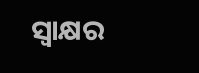ସ୍ୱାକ୍ଷର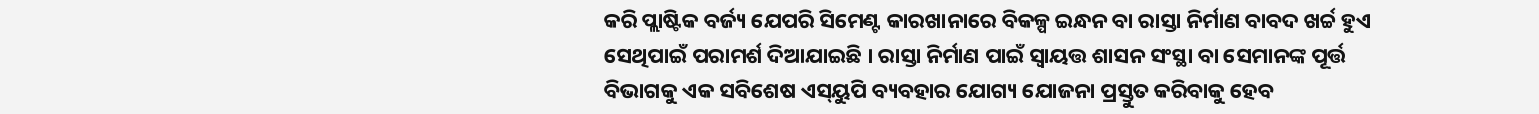କରି ପ୍ଲାଷ୍ଟିକ ବର୍ଜ୍ୟ ଯେପରି ସିମେଣ୍ଟ କାରଖାନାରେ ବିକଳ୍ପ ଇନ୍ଧନ ବା ରାସ୍ତା ନିର୍ମାଣ ବାବଦ ଖର୍ଚ୍ଚ ହୁଏ ସେଥିପାଇଁ ପରାମର୍ଶ ଦିଆଯାଇଛି । ରାସ୍ତା ନିର୍ମାଣ ପାଇଁ ସ୍ୱାୟତ୍ତ ଶାସନ ସଂସ୍ଥା ବା ସେମାନଙ୍କ ପୂର୍ତ୍ତ ବିଭାଗକୁ ଏକ ସବିଶେଷ ଏସ୍‌ୟୁପି ବ୍ୟବହାର ଯୋଗ୍ୟ ଯୋଜନା ପ୍ରସ୍ତୁତ କରିବାକୁ ହେବ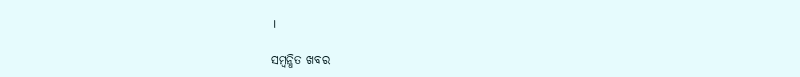।

ସମ୍ବନ୍ଧିତ ଖବର